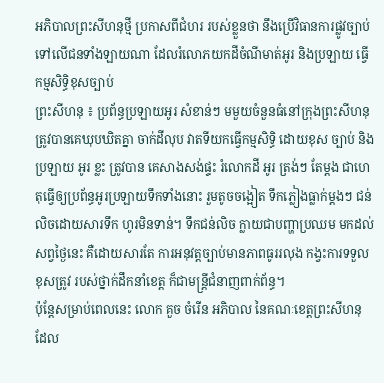អភិបាលព្រះសីហនុថ្មី ប្រកាសពីជំហរ របស់ខ្លួនថា នឹងប្រើវិធានការផ្លូវច្បាប់ ទៅលើជនទាំងឡាយណា ដែលរំលោភយកដីចំណីមាត់អូរ និងប្រឡាយ ធ្វើកម្មសិទ្ធិខុសច្បាប់
ព្រះសីហនុ ៖ ប្រព័ន្ធប្រឡាយអូរ សំខាន់ៗ មមួយចំនួនធំនៅក្រុងព្រះសីហនុត្រូវបានគេឃុបឃិតគ្នា ចាក់ដីលុប វាតទីយកធ្វើកម្មសិទ្ធិ ដោយខុស ច្បាប់ និង ប្រឡាយ អូរ ខ្លះ ត្រូវបាន គេសាងសង់ផ្ទះ រំលោកដី អូរ ត្រង់ៗ តែម្តង ជាហេតុធ្វើឲ្យប្រព័ន្ធអូរប្រឡាយទឹកទាំងនោះ រួមតូចចង្អៀត ទឹកភ្លៀងធ្លាក់ម្តងៗ ជន់លិចដោយសារទឹក ហូរមិនទាន់។ ទឹកជន់លិច ក្លាយជាបញ្ហាប្រឈម មកដល់សព្វថ្ងៃនេះ គឺដោយសារតែ ការអនុវត្តច្បាប់មានភាពធូររលុង កង្វះការទទួលខុសត្រូវ របស់ថ្នាក់ដឹកនាំខេត្ត ក៏ជាមន្ត្រីជំនាញពាក់ព័ន្ធ។
ប៉ុន្តែសម្រាប់ពេលនេះ លោក គួច ចំរើន អភិបាល នៃគណៈខេត្តព្រះសីហនុ ដែល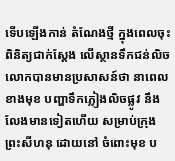ទើបឡើងកាន់ តំណែងថ្មី ក្នុងពេលចុះ ពិនិត្យជាក់ស្តែង លើស្ថានទឹកជន់លិច លោកបានមានប្រសាសន៍ថា នាពេលខាងមុខ បញ្ហាទឹកភ្លៀងលិចផ្លូវ នឹងលែងមានទៀតហើយ សម្រាប់ក្រុងព្រះសីហនុ ដោយនៅ ចំពោះមុខ ប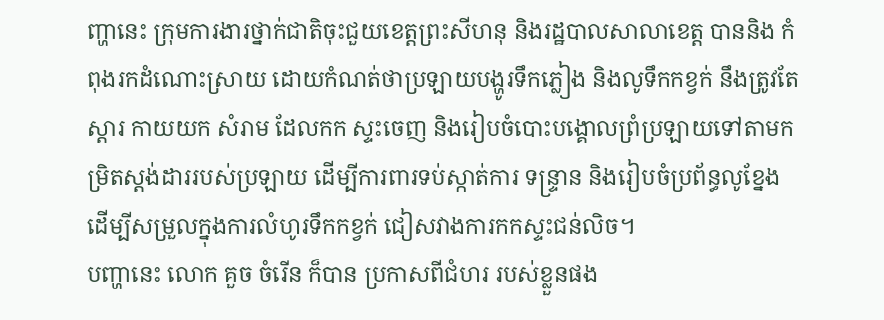ញ្ហានេះ ក្រុមការងារថ្នាក់ជាតិចុះជួយខេត្តព្រះសីហនុ និងរដ្ឋបាលសាលាខេត្ត បាននិង កំពុងរកដំណោះស្រាយ ដោយកំណត់ថាប្រឡាយបង្ហូរទឹកភ្លៀង និងលូទឹកកខ្វក់ នឹងត្រូវតែស្តារ កាយយក សំរាម ដែលកក ស្ទះចេញ និងរៀបចំបោះបង្គោលព្រំប្រឡាយទៅតាមកម្រិតស្តង់ដាររបស់ប្រឡាយ ដើម្បីការពារទប់ស្កាត់ការ ទន្ទ្រាន និងរៀបចំប្រព័ន្ធលូខ្នែង ដើម្បីសម្រួលក្នុងការលំហូរទឹកកខ្វក់ ជៀសវាងការកកស្ទះជន់លិច។
បញ្ហានេះ លោក គួច ចំរើន ក៏បាន ប្រកាសពីជំហរ របស់ខ្លួនផង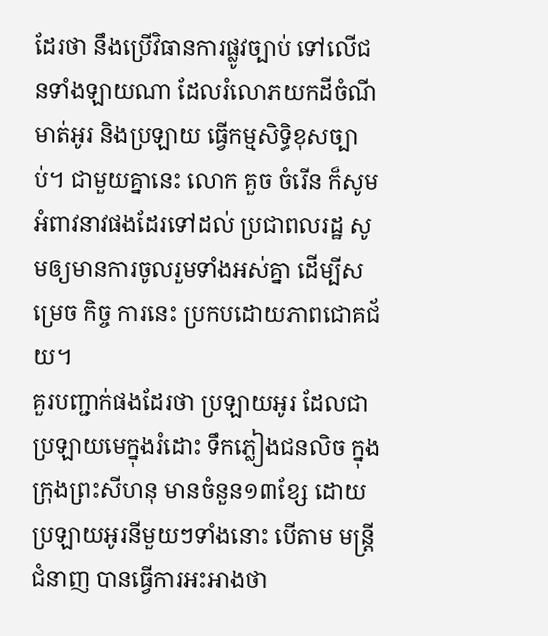ដែរថា នឹងប្រើវិធានការផ្លូវច្បាប់ ទៅលើជនទាំងឡាយណា ដែលរំលោភយកដីចំណីមាត់អូរ និងប្រឡាយ ធ្វើកម្មសិទ្ធិខុសច្បាប់។ ជាមួយគ្នានេះ លោក គួច ចំរើន ក៏សូមអំពាវនាវផងដែរទៅដល់ ប្រជាពលរដ្ឋ សូមឲ្យមានការចូលរួមទាំងអស់គ្នា ដើម្បីសម្រេច កិច្ច ការនេះ ប្រកបដោយភាពជោគជ័យ។
គួរបញ្ជាក់ផងដែរថា ប្រឡាយអូរ ដែលជាប្រឡាយមេក្នុងរំដោះ ទឹកភ្លៀងជនលិច ក្នុងក្រុងព្រះសីហនុ មានចំនួន១៣ខ្សែ ដោយប្រឡាយអូរនីមួយៗទាំងនោះ បើតាម មន្ត្រីជំនាញ បានធ្វើការអះអាងថា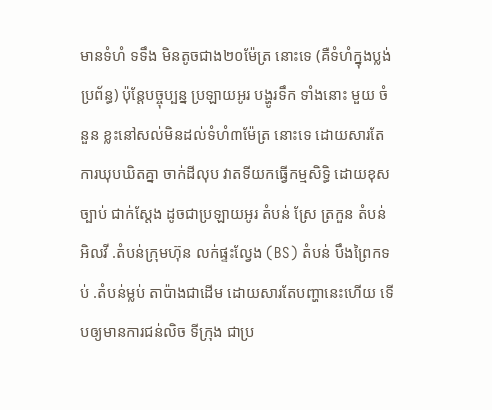មានទំហំ ទទឹង មិនតូចជាង២០ម៉ែត្រ នោះទេ (គឺទំហំក្នុងប្លង់ប្រព័ន្ធ) ប៉ុន្តែបច្ចុប្បន្ន ប្រឡាយអូរ បង្ហូរទឹក ទាំងនោះ មួយ ចំនួន ខ្លះនៅសល់មិនដល់ទំហំ៣ម៉ែត្រ នោះទេ ដោយសារតែការឃុបឃិតគ្នា ចាក់ដីលុប វាតទីយកធ្វើកម្មសិទ្ធិ ដោយខុសច្បាប់ ជាក់ស្តែង ដូចជាប្រឡាយអូរ តំបន់ ស្រែ ត្រកួន តំបន់ អិលវី .តំបន់ក្រុមហ៊ុន លក់ផ្ទះល្វែង (BS) តំបន់ បឹងព្រៃកទប់ .តំបន់ម្លប់ តាប៉ាងជាដើម ដោយសារតែបញ្ហានេះហើយ ទើបឲ្យមានការជន់លិច ទីក្រុង ជាប្រ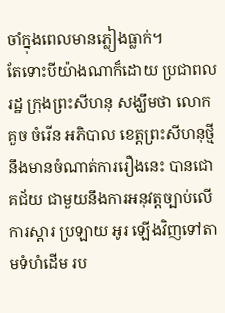ចាំក្នុងពេលមានភ្លៀងធ្លាក់។
តែទោះបីយ៉ាងណាក៏ដោយ ប្រជាពលរដ្ឋ ក្រុងព្រះសីហនុ សង្ឃឹមថា លោក គួច ចំរើន អភិបាល ខេត្តព្រះសីហនុថ្មីនឹងមានចំណាត់ការរឿងនេះ បានជោគជ័យ ជាមួយនឹងការអនុវត្តច្បាប់លើការស្តារ ប្រឡាយ អូរ ឡើងវិញទៅតាមទំហំដើម រប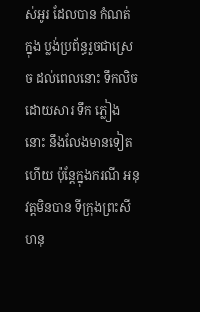ស់អូរ ដែលបាន កំណត់ ក្នុង ប្លង់ប្រព័ន្ធរួចជាស្រេច ដល់ពេលនោះ ទឹកលិច ដោយសារ ទឹក ភ្លៀងនោះ នឹងលែងមានទៀតហើយ ប៉ុន្តែក្នុងករណី អនុវត្តមិនបាន ទីក្រុងព្រះសីហនុ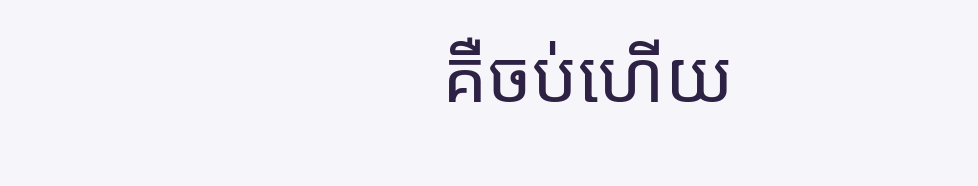គឺចប់ហើយ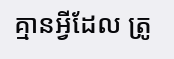គ្មានអ្វីដែល ត្រូ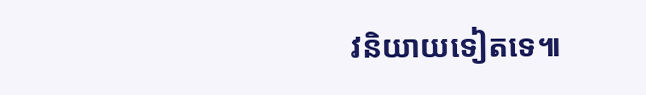វនិយាយទៀតទេ៕